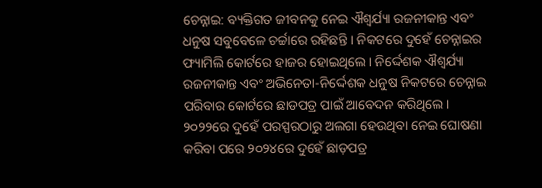ଚେନ୍ନାଇ: ବ୍ୟକ୍ତିଗତ ଜୀବନକୁ ନେଇ ଐଶ୍ୱର୍ଯ୍ୟା ରଜନୀକାନ୍ତ ଏବଂ ଧନୁଷ ସବୁବେଳେ ଚର୍ଚ୍ଚାରେ ରହିଛନ୍ତି । ନିକଟରେ ଦୁହେଁ ଚେନ୍ନାଇର ଫ୍ୟାମିଲି କୋର୍ଟରେ ହାଜର ହୋଇଥିଲେ। ନିର୍ଦ୍ଦେଶକ ଐଶ୍ବର୍ଯ୍ୟା ରଜନୀକାନ୍ତ ଏବଂ ଅଭିନେତା-ନିର୍ଦ୍ଦେଶକ ଧନୁଷ ନିକଟରେ ଚେନ୍ନାଇ ପରିବାର କୋର୍ଟରେ ଛାଡପତ୍ର ପାଇଁ ଆବେଦନ କରିଥିଲେ। ୨୦୨୨ରେ ଦୁହେଁ ପରସ୍ପରଠାରୁ ଅଲଗା ହେଉଥିବା ନେଇ ଘୋଷଣା କରିବା ପରେ ୨୦୨୪ରେ ଦୁହେଁ ଛାଡ଼ପତ୍ର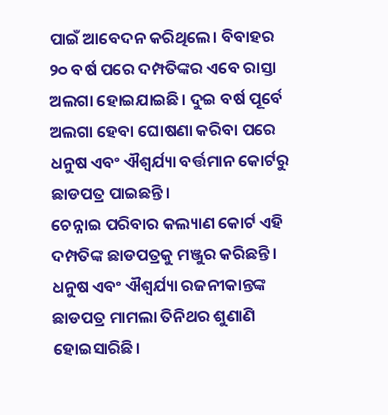ପାଇଁ ଆବେଦନ କରିଥିଲେ। ବିବାହର ୨୦ ବର୍ଷ ପରେ ଦମ୍ପତିଙ୍କର ଏବେ ରାସ୍ତା ଅଲଗା ହୋଇଯାଇଛି। ଦୁଇ ବର୍ଷ ପୂର୍ବେ ଅଲଗା ହେବା ଘୋଷଣା କରିବା ପରେ ଧନୁଷ ଏବଂ ଐଶ୍ୱର୍ଯ୍ୟା ବର୍ତ୍ତମାନ କୋର୍ଟରୁ ଛାଡପତ୍ର ପାଇଛନ୍ତି।
ଚେନ୍ନାଇ ପରିବାର କଲ୍ୟାଣ କୋର୍ଟ ଏହି ଦମ୍ପତିଙ୍କ ଛାଡପତ୍ରକୁ ମଞ୍ଜୁର କରିଛନ୍ତି । ଧନୁଷ ଏବଂ ଐଶ୍ୱର୍ଯ୍ୟା ରଜନୀକାନ୍ତଙ୍କ ଛାଡପତ୍ର ମାମଲା ତିନିଥର ଶୁଣାଣି ହୋଇସାରିଛି।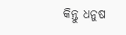କିନ୍ତୁ ଧନୁଷ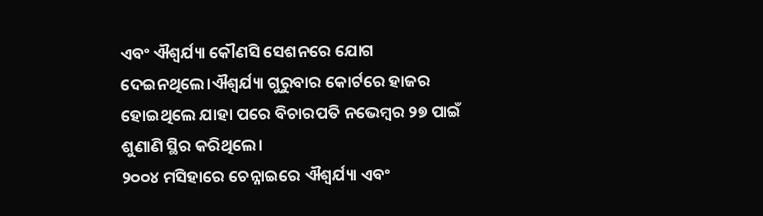ଏବଂ ଐଶ୍ୱର୍ଯ୍ୟା କୌଣସି ସେଶନରେ ଯୋଗ ଦେଇନଥିଲେ।ଐଶ୍ୱର୍ଯ୍ୟା ଗୁରୁବାର କୋର୍ଟରେ ହାଜର ହୋଇଥିଲେ ଯାହା ପରେ ବିଚାରପତି ନଭେମ୍ବର ୨୭ ପାଇଁ ଶୁଣାଣି ସ୍ଥିର କରିଥିଲେ।
୨୦୦୪ ମସିହାରେ ଚେନ୍ନାଇରେ ଐଶ୍ୱର୍ଯ୍ୟା ଏବଂ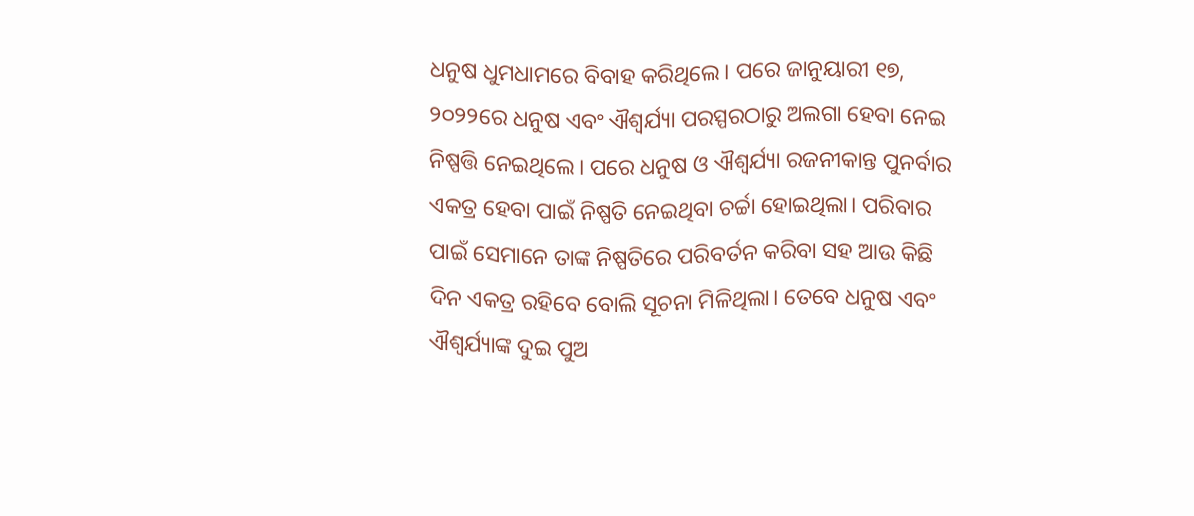ଧନୁଷ ଧୁମଧାମରେ ବିବାହ କରିଥିଲେ। ପରେ ଜାନୁୟାରୀ ୧୭, ୨୦୨୨ରେ ଧନୁଷ ଏବଂ ଐଶ୍ୱର୍ଯ୍ୟା ପରସ୍ପରଠାରୁ ଅଲଗା ହେବା ନେଇ ନିଷ୍ପତ୍ତି ନେଇଥିଲେ। ପରେ ଧନୁଷ ଓ ଐଶ୍ବର୍ଯ୍ୟା ରଜନୀକାନ୍ତ ପୁନର୍ବାର ଏକତ୍ର ହେବା ପାଇଁ ନିଷ୍ପତି ନେଇଥିବା ଚର୍ଚ୍ଚା ହୋଇଥିଲା। ପରିବାର ପାଇଁ ସେମାନେ ତାଙ୍କ ନିଷ୍ପତିରେ ପରିବର୍ତନ କରିବା ସହ ଆଉ କିଛି ଦିନ ଏକତ୍ର ରହିବେ ବୋଲି ସୂଚନା ମିଳିଥିଲା। ତେବେ ଧନୁଷ ଏବଂ ଐଶ୍ୱର୍ଯ୍ୟାଙ୍କ ଦୁଇ ପୁଅ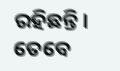ରହିଛନ୍ତି। ତେବେ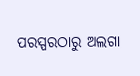ପରସ୍ପରଠାରୁ ଅଲଗା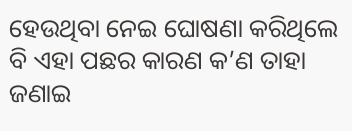ହେଉଥିବା ନେଇ ଘୋଷଣା କରିଥିଲେ ବି ଏହା ପଛର କାରଣ କ’ଣ ତାହା ଜଣାଇ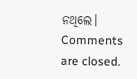ନଥିଲେ।
Comments are closed.